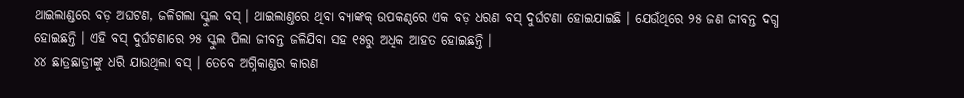ଥାଇଲାଣ୍ଡରେ ବଡ଼ ଅଘଟଣ, ଜଳିଗଲା ସ୍କୁଲ ବସ୍ । ଥାଇଲାଣ୍ତରେ ଥିବା ବ୍ୟାଙ୍କକ୍ ଉପକଣ୍ଠରେ ଏକ ବଡ଼ ଧରଣ ବସ୍ ଦୁର୍ଘଟଣା ହୋଇଯାଇଛି । ଯେଉଁଥିରେ ୨୫ ଜଣ ଜୀବନ୍ତ ଦଗ୍ଧ ହୋଇଛନ୍ତି । ଏହି ବସ୍ ଦୁର୍ଘଟଣାରେ ୨୫ ସ୍କୁଲ ପିଲା ଜୀବନ୍ତ ଜଳିଯିବା ସହ ୧୫ରୁ ଅଧିକ ଆହତ ହୋଇଛନ୍ତି ।
୪୪ ଛାତ୍ରଛାତ୍ରୀଙ୍କୁ ଧରି ଯାଉଥିଲା ବସ୍ । ତେବେ ଅଗ୍ନିକାଣ୍ଡର କାରଣ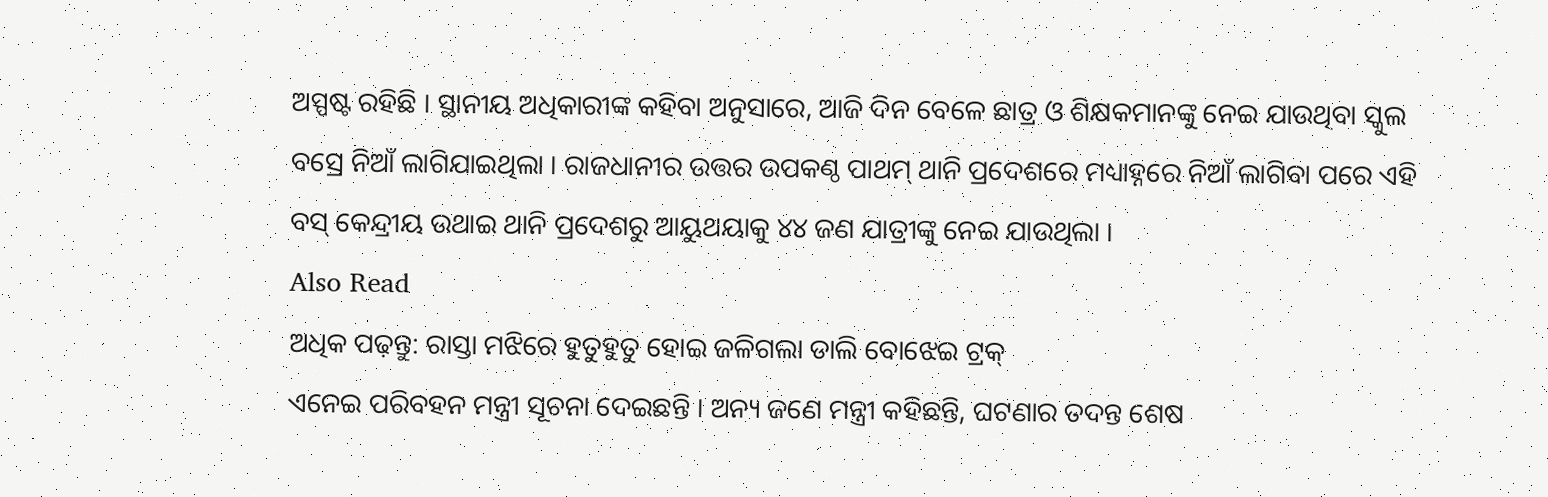ଅସ୍ପଷ୍ଟ ରହିଛି । ସ୍ଥାନୀୟ ଅଧିକାରୀଙ୍କ କହିବା ଅନୁସାରେ, ଆଜି ଦିନ ବେଳେ ଛାତ୍ର ଓ ଶିକ୍ଷକମାନଙ୍କୁ ନେଇ ଯାଉଥିବା ସ୍କୁଲ ବସ୍ରେ ନିଆଁ ଲାଗିଯାଇଥିଲା । ରାଜଧାନୀର ଉତ୍ତର ଉପକଣ୍ଠ ପାଥମ୍ ଥାନି ପ୍ରଦେଶରେ ମଧ୍ୟାହ୍ନରେ ନିଆଁ ଲାଗିବା ପରେ ଏହି ବସ୍ କେନ୍ଦ୍ରୀୟ ଉଥାଇ ଥାନି ପ୍ରଦେଶରୁ ଆୟୁଥୟାକୁ ୪୪ ଜଣ ଯାତ୍ରୀଙ୍କୁ ନେଇ ଯାଉଥିଲା ।
Also Read
ଅଧିକ ପଢ଼ନ୍ତୁ: ରାସ୍ତା ମଝିରେ ହୁତୁହୁତୁ ହୋଇ ଜଳିଗଲା ଡାଲି ବୋଝେଇ ଟ୍ରକ୍
ଏନେଇ ପରିବହନ ମନ୍ତ୍ରୀ ସୂଚନା ଦେଇଛନ୍ତି । ଅନ୍ୟ ଜଣେ ମନ୍ତ୍ରୀ କହିଛନ୍ତି, ଘଟଣାର ତଦନ୍ତ ଶେଷ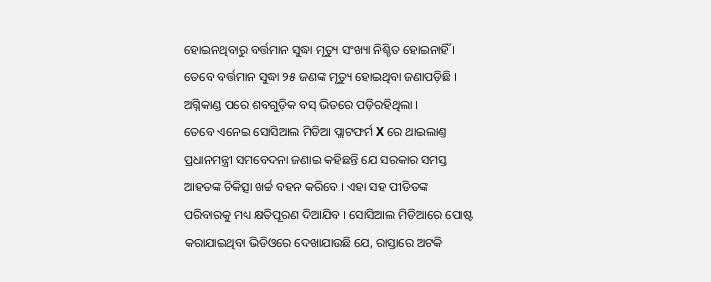ହୋଇନଥିବାରୁ ବର୍ତ୍ତମାନ ସୁଦ୍ଧା ମୃତ୍ୟୁ ସଂଖ୍ୟା ନିଶ୍ଚିତ ହୋଇନାହିଁ । ତେବେ ବର୍ତ୍ତମାନ ସୁଦ୍ଧା ୨୫ ଜଣଙ୍କ ମୃତ୍ୟୁ ହୋଇଥିବା ଜଣାପଡ଼ିଛି । ଅଗ୍ନିକାଣ୍ଡ ପରେ ଶବଗୁଡ଼ିକ ବସ୍ ଭିତରେ ପଡ଼ିରହିଥିଲା ।
ତେବେ ଏନେଇ ସୋସିଆଲ ମିଡିଆ ପ୍ଲାଟଫର୍ମ X ରେ ଥାଇଲାଣ୍ତ ପ୍ରଧାନମନ୍ତ୍ରୀ ସମବେଦନା ଜଣାଇ କହିଛନ୍ତି ଯେ ସରକାର ସମସ୍ତ ଆହତଙ୍କ ଚିକିତ୍ସା ଖର୍ଚ୍ଚ ବହନ କରିବେ । ଏହା ସହ ପୀଡିତଙ୍କ ପରିବାରକୁ ମଧ୍ୟ କ୍ଷତିପୂରଣ ଦିଆଯିବ । ସୋସିଆଲ ମିଡିଆରେ ପୋଷ୍ଟ କରାଯାଇଥିବା ଭିଡିଓରେ ଦେଖାଯାଉଛି ଯେ, ରାସ୍ତାରେ ଅଟକି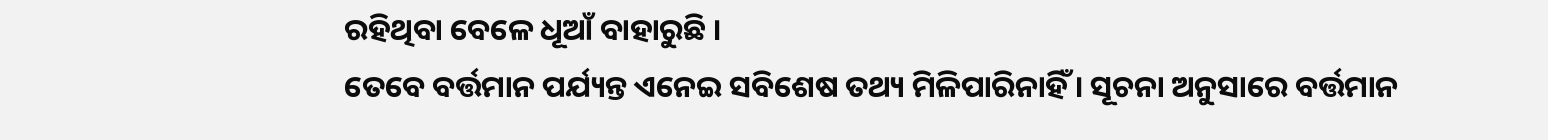ରହିଥିବା ବେଳେ ଧୂଆଁ ବାହାରୁଛି ।
ତେବେ ବର୍ତ୍ତମାନ ପର୍ଯ୍ୟନ୍ତ ଏନେଇ ସବିଶେଷ ତଥ୍ୟ ମିଳିପାରିନାହିଁ । ସୂଚନା ଅନୁସାରେ ବର୍ତ୍ତମାନ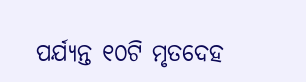ପର୍ଯ୍ୟନ୍ତ ୧୦ଟି ମୃତଦେହ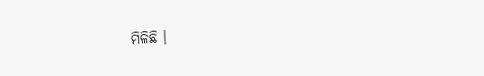ମିଳିଛି ।